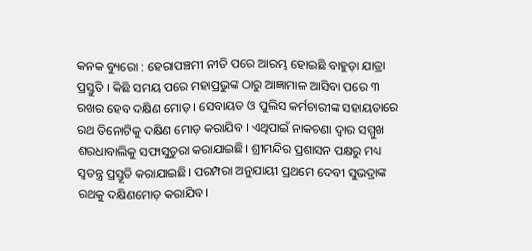କନକ ବ୍ୟୁରୋ : ହେରାପଞ୍ଚମୀ ନୀତି ପରେ ଆରମ୍ଭ ହୋଇଛି ବାହୁଡ଼ା ଯାତ୍ରା ପ୍ରସ୍ତୁତି । କିଛି ସମୟ ପରେ ମହାପ୍ରଭୁଙ୍କ ଠାରୁ ଆଜ୍ଞାମାଳ ଆସିବା ପରେ ୩ ରଖର ହେବ ଦକ୍ଷିଣ ମୋଡ଼ । ସେବାୟତ ଓ ପୁଲିସ କର୍ମଚାରୀଙ୍କ ସହାୟତାରେ ରଥ ତିନୋଟିକୁ ଦକ୍ଷିଣ ମୋଡ଼ କରାଯିବ । ଏଥିପାଇଁ ନାକଚଣା ଦ୍ବାର ସମ୍ମୁଖ ଶରଧାବାଲିକୁ ସଫାସୁତୁରା କରାଯାଇଛି। ଶ୍ରୀମନ୍ଦିର ପ୍ରଶାସନ ପକ୍ଷରୁ ମଧ୍ୟ ସ୍ବତନ୍ତ୍ର ପ୍ରସ୍ତୂତି କରାଯାଇଛି। ପରମ୍ପରା ଅନୁଯାୟୀ ପ୍ରଥମେ ଦେବୀ ସୁଭଦ୍ରାଙ୍କ ରଥକୁ ଦକ୍ଷିଣମୋଡ଼ କରାଯିବ।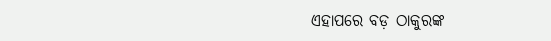ଏହାପରେ ବଡ଼ ଠାକୁରଙ୍କ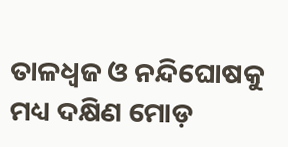ତାଳଧ୍ବଜ ଓ ନନ୍ଦିଘୋଷକୁ ମଧ୍ୟ ଦକ୍ଷିଣ ମୋଡ଼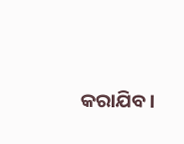କରାଯିବ।